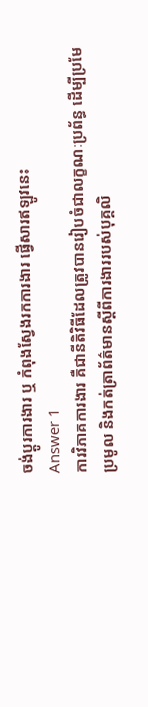ចង់ប្តូរការងារ ឬ កំពុងស្វែងរកការងារ ផ្វើសារឥឡូវនេះ
Answer 1
ការវិភាគការងារ គឺជានីតិវិធីដែលត្រូវបានរៀបចំជាលក្ខណៈប្រព័ន្ធ ដើម្បីប្រមែប្រមូល និងកត់ត្រាព័ត៌មានស្តីពីការងាររបស់បុគ្គលិ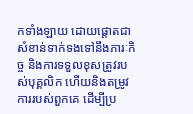កទាំងឡាយ ដោយផ្តោតជាសំខាន់ទាក់ទងទៅនឹងភារៈកិច្ច និងការទទួលខុសត្រូវរបស់បុគ្គលិក ហើយនិងតម្រូវការរបស់ពួកគេ ដើម្បីប្រ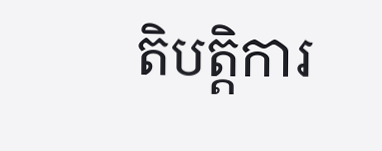តិបត្តិការ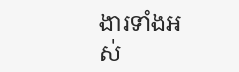ងារទាំងអស់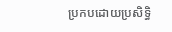ប្រកបដោយប្រសិទ្ធិ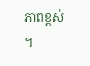ភាពខ្ពស់ ។